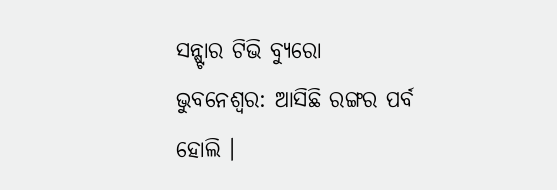ସନ୍ଷ୍ଟାର ଟିଭି ବ୍ୟୁରୋ
ଭୁବନେଶ୍ବର: ଆସିଛି ରଙ୍ଗର ପର୍ବ ହୋଲି ।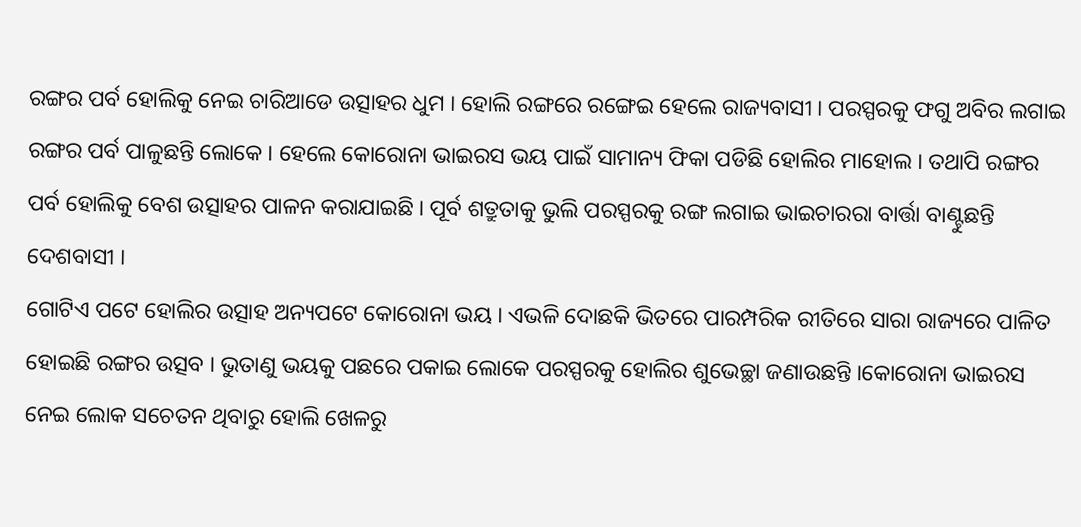ରଙ୍ଗର ପର୍ବ ହୋଲିକୁ ନେଇ ଚାରିଆଡେ ଉତ୍ସାହର ଧୁମ । ହୋଲି ରଙ୍ଗରେ ରଙ୍ଗେଇ ହେଲେ ରାଜ୍ୟବାସୀ । ପରସ୍ପରକୁ ଫଗୁ ଅବିର ଲଗାଇ ରଙ୍ଗର ପର୍ବ ପାଳୁଛନ୍ତି ଲୋକେ । ହେଲେ କୋରୋନା ଭାଇରସ ଭୟ ପାଇଁ ସାମାନ୍ୟ ଫିକା ପଡିଛି ହୋଲିର ମାହୋଲ । ତଥାପି ରଙ୍ଗର ପର୍ବ ହୋଲିକୁ ବେଶ ଉତ୍ସାହର ପାଳନ କରାଯାଇଛି । ପୂର୍ବ ଶତ୍ରୁତାକୁ ଭୁଲି ପରସ୍ପରକୁ ରଙ୍ଗ ଲଗାଇ ଭାଇଚାରରା ବାର୍ତ୍ତା ବାଣ୍ଟୁଛନ୍ତି ଦେଶବାସୀ ।
ଗୋଟିଏ ପଟେ ହୋଲିର ଉତ୍ସାହ ଅନ୍ୟପଟେ କୋରୋନା ଭୟ । ଏଭଳି ଦୋଛକି ଭିତରେ ପାରମ୍ପରିକ ରୀତିରେ ସାରା ରାଜ୍ୟରେ ପାଳିତ ହୋଇଛି ରଙ୍ଗର ଉତ୍ସବ । ଭୁତାଣୁ ଭୟକୁ ପଛରେ ପକାଇ ଲୋକେ ପରସ୍ପରକୁ ହୋଲିର ଶୁଭେଚ୍ଛା ଜଣାଉଛନ୍ତି ।କୋରୋନା ଭାଇରସ ନେଇ ଲୋକ ସଚେତନ ଥିବାରୁ ହୋଲି ଖେଳରୁ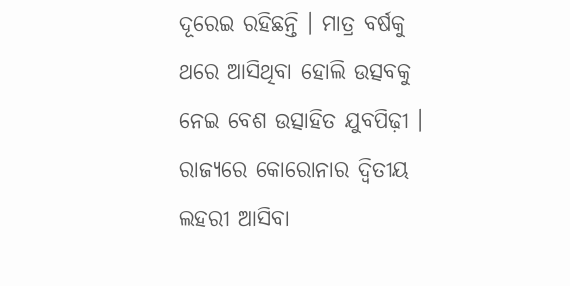ଦୂରେଇ ରହିଛନ୍ତି । ମାତ୍ର ବର୍ଷକୁ ଥରେ ଆସିଥିବା ହୋଲି ଉତ୍ସବକୁ ନେଇ ବେଶ ଉତ୍ସାହିତ ଯୁବପିଢ଼ୀ । ରାଜ୍ୟରେ କୋରୋନାର ଦ୍ବିତୀୟ ଲହରୀ ଆସିବା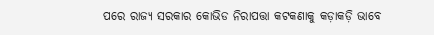ପରେ ରାଜ୍ୟ ସରକାର କୋଭିଡ ନିରାପତ୍ତା କଟକଣାକୁ କଡ଼ାକଡ଼ି ଭାବେ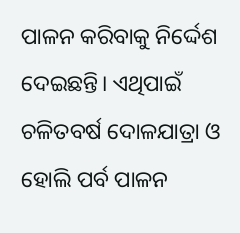ପାଳନ କରିବାକୁ ନିର୍ଦ୍ଦେଶ ଦେଇଛନ୍ତି। ଏଥିପାଇଁ ଚଳିତବର୍ଷ ଦୋଳଯାତ୍ରା ଓ ହୋଲି ପର୍ବ ପାଳନ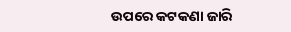ଉପରେ କଟକଣା ଜାରି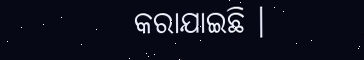କରାଯାଇଛି ।